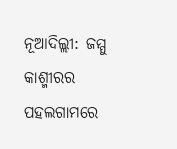ନୂଆଦିଲ୍ଲୀ: ଜମ୍ମୁ କାଶ୍ମୀରର ପହଲଗାମରେ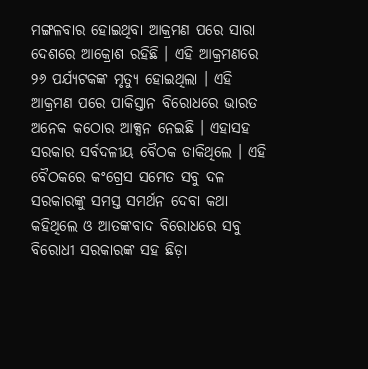ମଙ୍ଗଳବାର ହୋଇଥିବା ଆକ୍ରମଣ ପରେ ସାରା ଦେଶରେ ଆକ୍ରୋଶ ରହିଛି । ଏହି ଆକ୍ରମଣରେ ୨୬ ପର୍ଯ୍ୟଟକଙ୍କ ମୃତ୍ୟୁ ହୋଇଥିଲା । ଏହି ଆକ୍ରମଣ ପରେ ପାକିସ୍ତାନ ବିରୋଧରେ ଭାରତ ଅନେକ କଠୋର ଆକ୍ସନ ନେଇଛି । ଏହାସହ ସରକାର ସର୍ବଦଳୀୟ ବୈଠକ ଡାକିଥିଲେ । ଏହି ବୈଠକରେ କଂଗ୍ରେସ ସମେତ ସବୁ ଦଳ ସରକାରଙ୍କୁ ସମସ୍ତ ସମର୍ଥନ ଦେବା କଥା କହିଥିଲେ ଓ ଆତଙ୍କବାଦ ବିରୋଧରେ ସବୁ ବିରୋଧୀ ସରକାରଙ୍କ ସହ ଛିଡ଼ା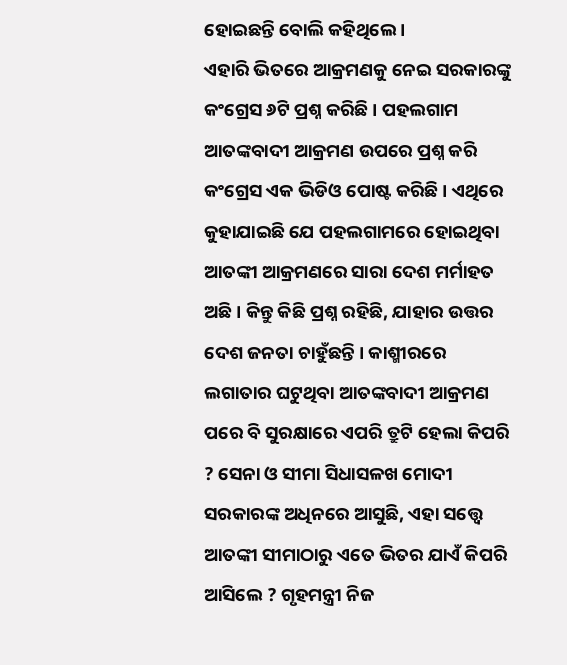ହୋଇଛନ୍ତି ବୋଲି କହିଥିଲେ ।
ଏହାରି ଭିତରେ ଆକ୍ରମଣକୁ ନେଇ ସରକାରଙ୍କୁ କଂଗ୍ରେସ ୬ଟି ପ୍ରଶ୍ନ କରିଛି । ପହଲଗାମ ଆତଙ୍କବାଦୀ ଆକ୍ରମଣ ଉପରେ ପ୍ରଶ୍ନ କରି କଂଗ୍ରେସ ଏକ ଭିଡିଓ ପୋଷ୍ଟ କରିଛି । ଏଥିରେ କୁହାଯାଇଛି ଯେ ପହଲଗାମରେ ହୋଇଥିବା ଆତଙ୍କୀ ଆକ୍ରମଣରେ ସାରା ଦେଶ ମର୍ମାହତ ଅଛି । କିନ୍ତୁ କିଛି ପ୍ରଶ୍ନ ରହିଛି, ଯାହାର ଉତ୍ତର ଦେଶ ଜନତା ଚାହୁଁଛନ୍ତି । କାଶ୍ମୀରରେ ଲଗାତାର ଘଟୁଥିବା ଆତଙ୍କବାଦୀ ଆକ୍ରମଣ ପରେ ବି ସୁରକ୍ଷାରେ ଏପରି ତ୍ରୁଟି ହେଲା କିପରି ? ସେନା ଓ ସୀମା ସିଧାସଳଖ ମୋଦୀ ସରକାରଙ୍କ ଅଧିନରେ ଆସୁଛି, ଏହା ସତ୍ତ୍ୱେ ଆତଙ୍କୀ ସୀମାଠାରୁ ଏତେ ଭିତର ଯାଏଁ କିପରି ଆସିଲେ ? ଗୃହମନ୍ତ୍ରୀ ନିଜ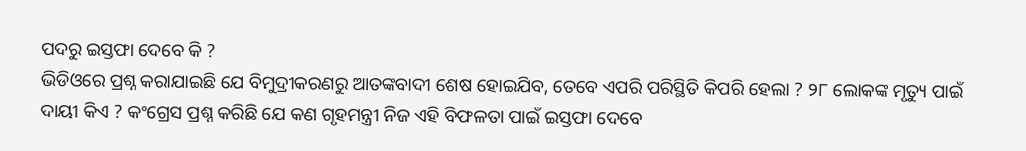ପଦରୁ ଇସ୍ତଫା ଦେବେ କି ?
ଭିଡିଓରେ ପ୍ରଶ୍ନ କରାଯାଇଛି ଯେ ବିମୁଦ୍ରୀକରଣରୁ ଆତଙ୍କବାଦୀ ଶେଷ ହୋଇଯିବ, ତେବେ ଏପରି ପରିସ୍ଥିତି କିପରି ହେଲା ? ୨୮ ଲୋକଙ୍କ ମୃତ୍ୟୁ ପାଇଁ ଦାୟୀ କିଏ ? କଂଗ୍ରେସ ପ୍ରଶ୍ନ କରିଛି ଯେ କଣ ଗୃହମନ୍ତ୍ରୀ ନିଜ ଏହି ବିଫଳତା ପାଇଁ ଇସ୍ତଫା ଦେବେ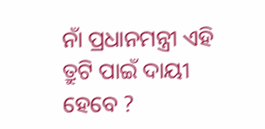ନାଁ ପ୍ରଧାନମନ୍ତ୍ରୀ ଏହି ତ୍ରୁଟି ପାଇଁ ଦାୟୀ ହେବେ ?